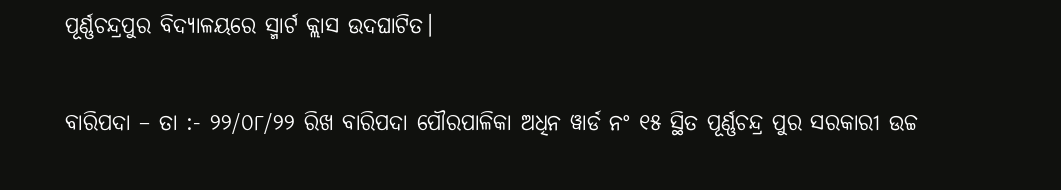ପୂର୍ଣ୍ଣଚନ୍ଦ୍ରପୁର ବିଦ୍ୟାଳୟରେ ସ୍ମାର୍ଟ କ୍ଲାସ ଉଦଘାଟିତ।

ବାରିପଦା – ତା :- ୨୨/୦୮/୨୨ ରିଖ ବାରିପଦା ପୌରପାଳିକା ଅଧିନ ୱାର୍ଡ ନଂ ୧୫ ସ୍ଥିତ ପୂର୍ଣ୍ଣଚନ୍ଦ୍ର ପୁର ସରକାରୀ ଉଚ୍ଚ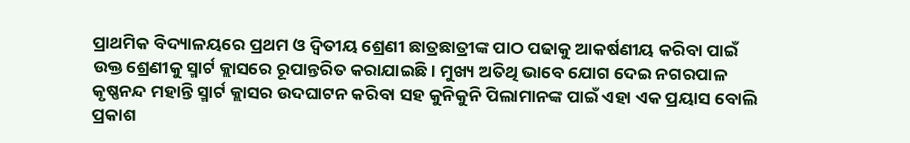ପ୍ରାଥମିକ ବିଦ୍ୟାଳୟରେ ପ୍ରଥମ ଓ ଦ୍ଵିତୀୟ ଶ୍ରେଣୀ ଛାତ୍ରଛାତ୍ରୀଙ୍କ ପାଠ ପଢାକୁ ଆକର୍ଷଣୀୟ କରିବା ପାଇଁ ଉକ୍ତ ଶ୍ରେଣୀକୁ ସ୍ମାର୍ଟ କ୍ଲାସରେ ରୂପାନ୍ତରିତ କରାଯାଇଛି। ମୁଖ୍ୟ ଅତିଥି ଭାବେ ଯୋଗ ଦେଇ ନଗରପାଳ କୃଷ୍ଣନନ୍ଦ ମହାନ୍ତି ସ୍ମାର୍ଟ କ୍ଲାସର ଉଦଘାଟନ କରିବା ସହ କୁନିକୁନି ପିଲାମାନଙ୍କ ପାଇଁ ଏହା ଏକ ପ୍ରୟାସ ବୋଲି ପ୍ରକାଶ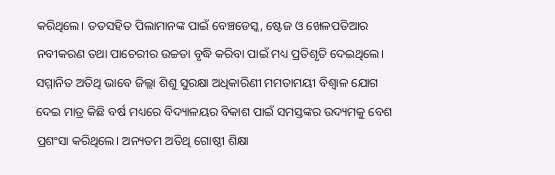କରିଥିଲେ। ତତସହିତ ପିଲାମାନଙ୍କ ପାଇଁ ବେଞ୍ଚଡେସ୍କ, ଷ୍ଟେଜ ଓ ଖେଳପଡିଆର ନବୀକରଣ ତଥା ପାଚେରୀର ଉଚ୍ଚତା ବୃଦ୍ଧି କରିବା ପାଇଁ ମଧ୍ୟ ପ୍ରତିଶୃତି ଦେଇଥିଲେ। ସମ୍ମାନିତ ଅତିଥି ଭାବେ ଜିଲ୍ଲା ଶିଶୁ ସୁରକ୍ଷା ଅଧିକାରିଣୀ ମମତାମୟୀ ବିଶ୍ୱାଳ ଯୋଗ ଦେଇ ମାତ୍ର କିଛି ବର୍ଷ ମଧ୍ୟରେ ବିଦ୍ୟାଳୟର ବିକାଶ ପାଇଁ ସମସ୍ତଙ୍କର ଉଦ୍ୟମକୁ ବେଶ ପ୍ରଶଂସା କରିଥିଲେ। ଅନ୍ୟତମ ଅତିଥି ଗୋଷ୍ଠୀ ଶିକ୍ଷା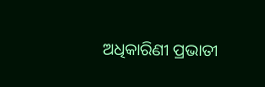ଅଧିକାରିଣୀ ପ୍ରଭାତୀ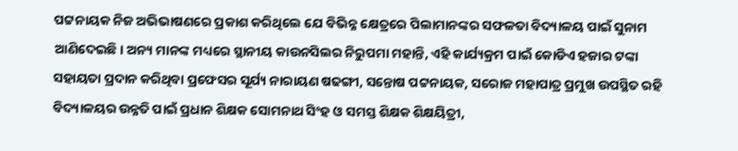ପଟ୍ଟନାୟକ ନିଜ ଅଭିଭାଷଣରେ ପ୍ରକାଶ କରିଥିଲେ ଯେ ବିଭିନ୍ନ କ୍ଷେତ୍ରରେ ପିଲାମାନଙ୍କର ସଫଳତା ବିଦ୍ୟାଳୟ ପାଇଁ ସୁନାମ ଆଣିଦେଇଛି। ଅନ୍ୟ ମାନଙ୍କ ମଧ୍ୟରେ ସ୍ଥାନୀୟ କାଉନସିଲର ନିରୁପମା ମହାନ୍ତି, ଏହି କାର୍ଯ୍ୟକ୍ରମ ପାଇଁ କୋଡିଏ ହଜାର ଟଙ୍କା ସହାୟତା ପ୍ରଦାନ କରିଥିବା ପ୍ରଫେସର ସୂର୍ଯ୍ୟ ନାରାୟଣ ଷଢଙ୍ଗୀ, ସନ୍ତୋଷ ପଟ୍ଟନାୟକ, ସରୋଜ ମହାପାତ୍ର ପ୍ରମୁଖ ଉପସ୍ଥିତ ରହି ବିଦ୍ୟାଳୟର ଉନ୍ନତି ପାଇଁ ପ୍ରଧାନ ଶିକ୍ଷକ ସୋମନାଥ ସିଂହ ଓ ସମସ୍ତ ଶିକ୍ଷକ ଶିକ୍ଷୟିତ୍ରୀ,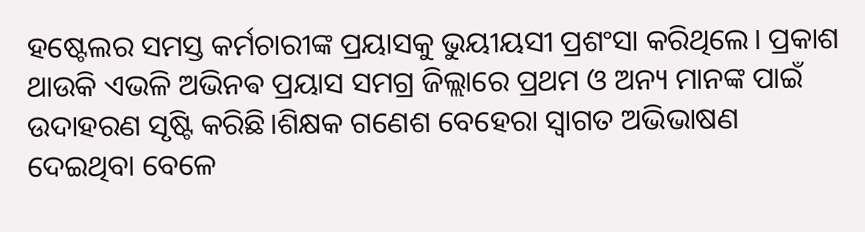ହଷ୍ଟେଲର ସମସ୍ତ କର୍ମଚାରୀଙ୍କ ପ୍ରୟାସକୁ ଭୁୟୀୟସୀ ପ୍ରଶଂସା କରିଥିଲେ। ପ୍ରକାଶ ଥାଉକି ଏଭଳି ଅଭିନଵ ପ୍ରୟାସ ସମଗ୍ର ଜିଲ୍ଲାରେ ପ୍ରଥମ ଓ ଅନ୍ୟ ମାନଙ୍କ ପାଇଁ ଉଦାହରଣ ସୃଷ୍ଟି କରିଛି।ଶିକ୍ଷକ ଗଣେଶ ବେହେରା ସ୍ୱାଗତ ଅଭିଭାଷଣ ଦେଇଥିବା ବେଳେ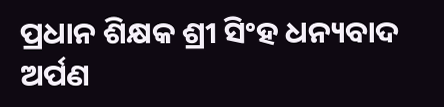ପ୍ରଧାନ ଶିକ୍ଷକ ଶ୍ରୀ ସିଂହ ଧନ୍ୟବାଦ ଅର୍ପଣ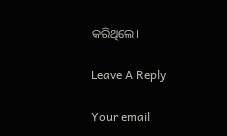କରିଥିଲେ।

Leave A Reply

Your email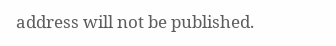address will not be published.